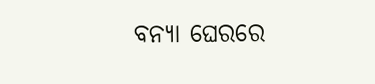ବନ୍ୟା ଘେରରେ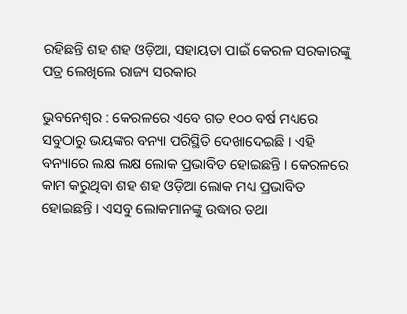ରହିଛନ୍ତି ଶହ ଶହ ଓଡ଼ିଆ, ସହାୟତା ପାଇଁ କେରଳ ସରକାରଙ୍କୁ ପତ୍ର ଲେଖିଲେ ରାଜ୍ୟ ସରକାର

ଭୁବନେଶ୍ୱର : କେରଳରେ ଏବେ ଗତ ୧୦୦ ବର୍ଷ ମଧ୍ୟରେ ସବୁଠାରୁ ଭୟଙ୍କର ବନ୍ୟା ପରିସ୍ଥିତି ଦେଖାଦେଇଛି । ଏହି ବନ୍ୟାରେ ଲକ୍ଷ ଲକ୍ଷ ଲୋକ ପ୍ରଭାବିତ ହୋଇଛନ୍ତି । କେରଳରେ କାମ କରୁଥିବା ଶହ ଶହ ଓଡ଼ିଆ ଲୋକ ମଧ୍ୟ ପ୍ରଭାବିତ ହୋଇଛନ୍ତି । ଏସବୁ ଲୋକମାନଙ୍କୁ ଉଦ୍ଧାର ତଥା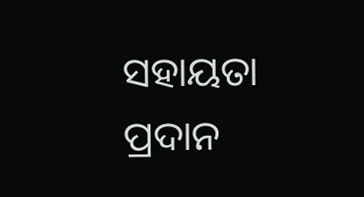ସହାୟତା ପ୍ରଦାନ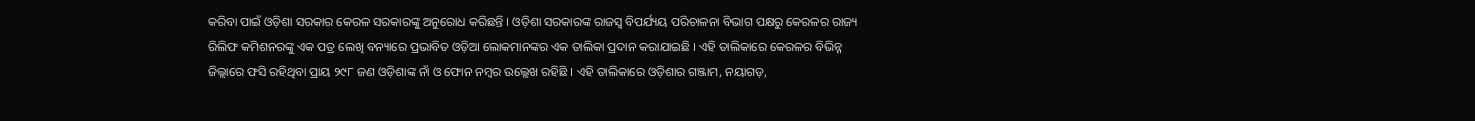କରିବା ପାଇଁ ଓଡ଼ିଶା ସରକାର କେରଳ ସରକାରଙ୍କୁ ଅନୁରୋଧ କରିଛନ୍ତି । ଓଡ଼ିଶା ସରକାରଙ୍କ ରାଜସ୍ୱ ବିପର୍ଯ୍ୟୟ ପରିଚାଳନା ବିଭାଗ ପକ୍ଷରୁ କେରଳର ରାଜ୍ୟ ରିଲିଫ କମିଶନରଙ୍କୁ ଏକ ପତ୍ର ଲେଖି ବନ୍ୟାରେ ପ୍ରଭାବିତ ଓଡ଼ିଆ ଲୋକମାନଙ୍କର ଏକ ତାଲିକା ପ୍ରଦାନ କରାଯାଇଛି । ଏହି ତାଲିକାରେ କେରଳର ବିଭିନ୍ନ ଜିଲ୍ଲାରେ ଫସି ରହିଥିବା ପ୍ରାୟ ୨୯୮ ଜଣ ଓଡ଼ିଶାଙ୍କ ନାଁ ଓ ଫୋନ ନମ୍ବର ଉଲ୍ଲେଖ ରହିଛି । ଏହି ତାଲିକାରେ ଓଡ଼ିଶାର ଗଞ୍ଜାମ, ନୟାଗଡ଼,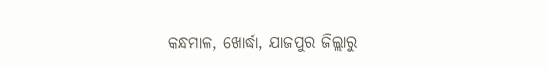କନ୍ଧମାଳ, ଖୋର୍ଦ୍ଧା, ଯାଜପୁର ଜିଲ୍ଲାରୁ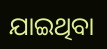ଯାଇଥିବା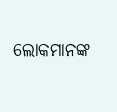ଲୋକମାନଙ୍କ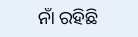ନାଁ ରହିଛି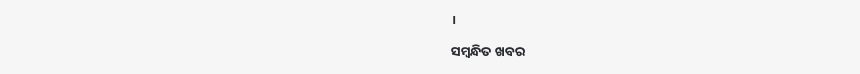।

ସମ୍ବନ୍ଧିତ ଖବର